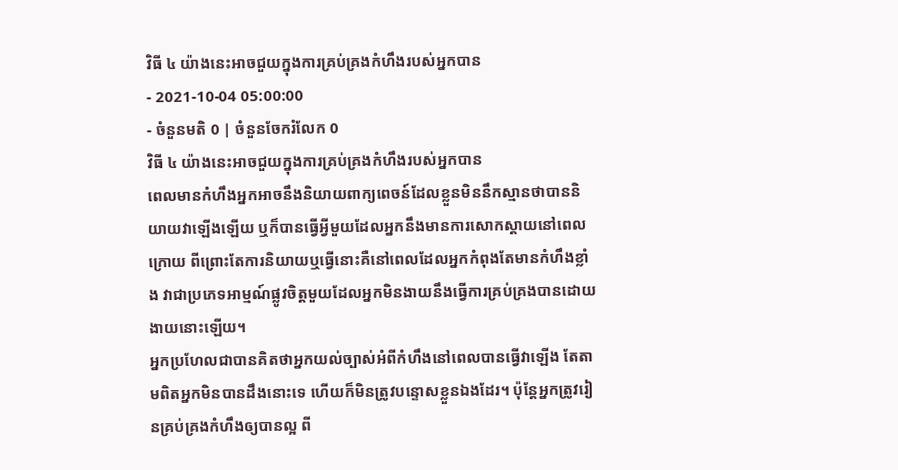វិធី ៤ យ៉ាងនេះអាចជួយក្នុងការគ្រប់គ្រងកំហឹងរបស់អ្នកបាន
- 2021-10-04 05:00:00
- ចំនួនមតិ 0 | ចំនួនចែករំលែក 0
វិធី ៤ យ៉ាងនេះអាចជួយក្នុងការគ្រប់គ្រងកំហឹងរបស់អ្នកបាន
ពេលមានកំហឹងអ្នកអាចនឹងនិយាយពាក្យពេចន៍ដែលខ្លួនមិននឹកស្មានថាបាននិយាយវាឡើងឡើយ ឬក៏បានធ្វើអ្វីមួយដែលអ្នកនឹងមានការសោកស្ដាយនៅពេលក្រោយ ពីព្រោះតែការនិយាយឬធ្វើនោះគឺនៅពេលដែលអ្នកកំពុងតែមានកំហឹងខ្លាំង វាជាប្រភេទអាម្មណ៍ផ្លូវចិត្តមួយដែលអ្នកមិនងាយនឹងធ្វើការគ្រប់គ្រងបានដោយងាយនោះឡើយ។
អ្នកប្រហែលជាបានគិតថាអ្នកយល់ច្បាស់អំពីកំហឹងនៅពេលបានធ្វើវាឡើង តែតាមពិតអ្នកមិនបានដឹងនោះទេ ហើយក៏មិនត្រូវបន្ទោសខ្លួនឯងដែរ។ ប៉ុន្តែអ្នកត្រូវរៀនគ្រប់គ្រងកំហឹងឲ្យបានល្អ ពី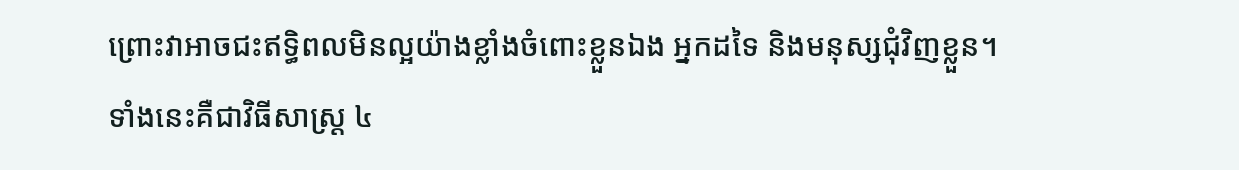ព្រោះវាអាចជះឥទ្ធិពលមិនល្អយ៉ាងខ្លាំងចំពោះខ្លួនឯង អ្នកដទៃ និងមនុស្សជុំវិញខ្លួន។
ទាំងនេះគឺជាវិធីសាស្ត្រ ៤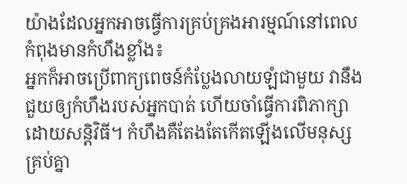យ៉ាងដែលអ្នកអាចធ្វើការគ្រប់គ្រងអារម្មណ៍នៅពេលកំពុងមានកំហឹងខ្លាំង៖
អ្នកក៏អាចប្រើពាក្យពេចន៍កំប្លែងលាយឡំជាមួយ វានឹងជួយឲ្យកំហឹងរបស់អ្នកបាត់ ហើយចាំធ្វើការពិភាក្សាដោយសន្តិវិធី។ កំហឹងគឺតែងតែកើតឡើងលើមនុស្សគ្រប់គ្នា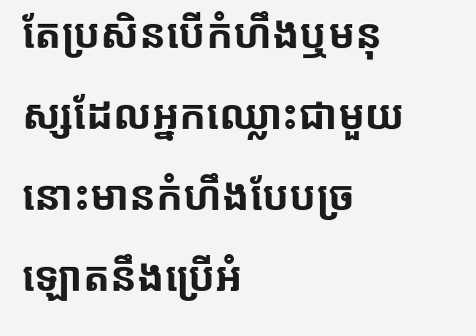តែប្រសិនបើកំហឹងឬមនុស្សដែលអ្នកឈ្លោះជាមួយនោះមានកំហឹងបែបច្រឡោតនឹងប្រើអំ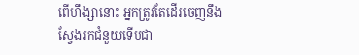ពើហឹង្សានោះ អ្នកត្រូវតែដើរចេញនឹងស្វែងរកជំនួយទើបជា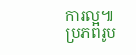ការល្អ៕
ប្រភពរូប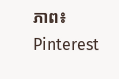ភាព៖ Pinterest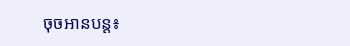ចុចអានបន្ត៖